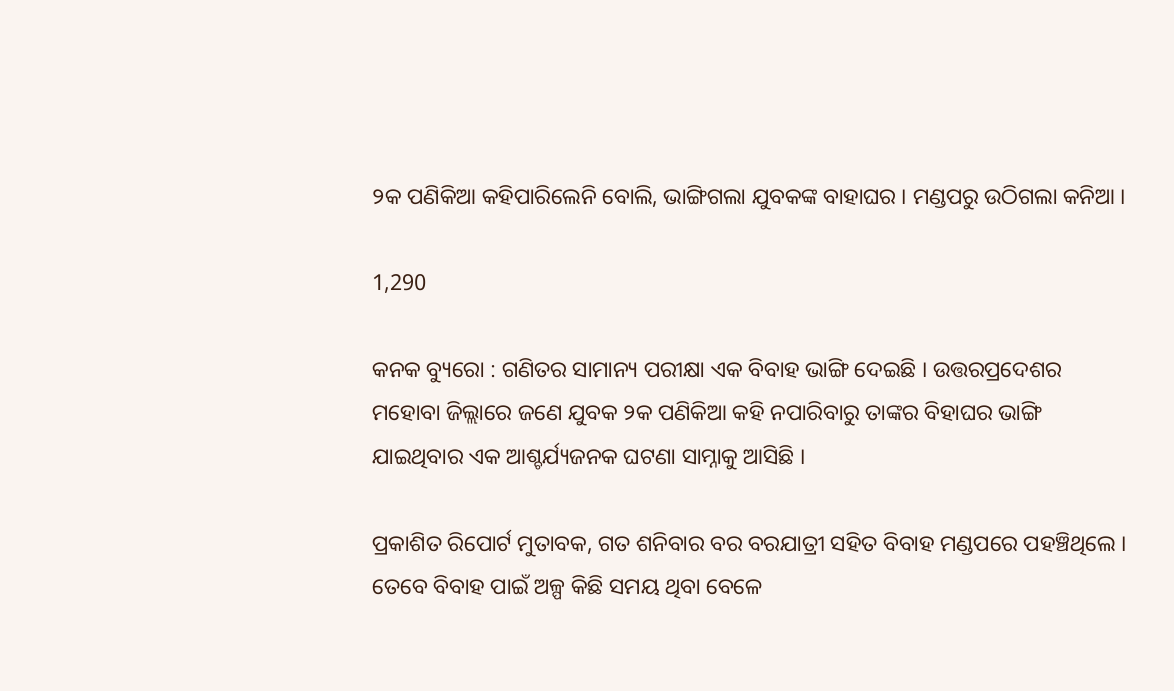୨କ ପଣିକିଆ କହିପାରିଲେନି ବୋଲି, ଭାଙ୍ଗିଗଲା ଯୁବକଙ୍କ ବାହାଘର । ମଣ୍ଡପରୁ ଉଠିଗଲା କନିଆ ।

1,290

କନକ ବ୍ୟୁରୋ : ଗଣିତର ସାମାନ୍ୟ ପରୀକ୍ଷା ଏକ ବିବାହ ଭାଙ୍ଗି ଦେଇଛି । ଉତ୍ତରପ୍ରଦେଶର ମହୋବା ଜିଲ୍ଲାରେ ଜଣେ ଯୁବକ ୨କ ପଣିକିଆ କହି ନପାରିବାରୁ ତାଙ୍କର ବିହାଘର ଭାଙ୍ଗି ଯାଇଥିବାର ଏକ ଆଶ୍ଚର୍ଯ୍ୟଜନକ ଘଟଣା ସାମ୍ନାକୁ ଆସିଛି ।

ପ୍ରକାଶିତ ରିପୋର୍ଟ ମୁତାବକ, ଗତ ଶନିବାର ବର ବରଯାତ୍ରୀ ସହିତ ବିବାହ ମଣ୍ଡପରେ ପହଞ୍ଚିଥିଲେ । ତେବେ ବିବାହ ପାଇଁ ଅଳ୍ପ କିଛି ସମୟ ଥିବା ବେଳେ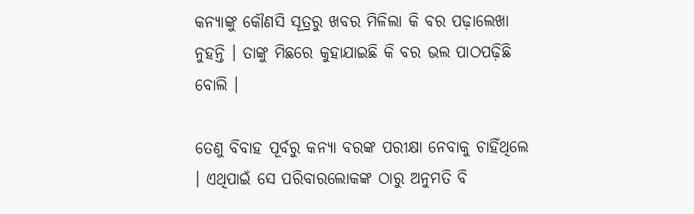କନ୍ୟାଙ୍କୁ କୌଣସି ସୂତ୍ରରୁ ଖବର ମିଳିଲା କି ବର ପଢ଼ାଲେଖା ନୁହନ୍ତି । ତାଙ୍କୁ ମିଛରେ କୁହାଯାଇଛି କି ବର ଭଲ ପାଠପଢ଼ିଛି ବୋଲି ।

ତେଣୁ ବିବାହ ପୂର୍ବରୁ କନ୍ୟା ବରଙ୍କ ପରୀକ୍ଷା ନେବାକୁ ଚାହିଁଥିଲେ । ଏଥିପାଇଁ ସେ ପରିବାରଲୋକଙ୍କ ଠାରୁ ଅନୁମତି ବି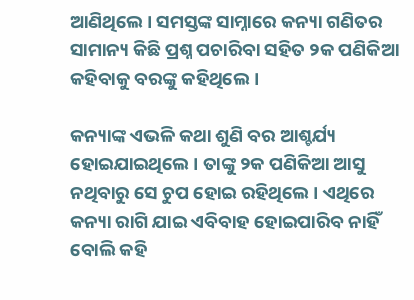ଆଣିଥିଲେ । ସମସ୍ତଙ୍କ ସାମ୍ନାରେ କନ୍ୟା ଗଣିତର ସାମାନ୍ୟ କିଛି ପ୍ରଶ୍ନ ପଚାରିବା ସହିତ ୨କ ପଣିକିଆ କହିବାକୁ ବରଙ୍କୁ କହିଥିଲେ ।

କନ୍ୟାଙ୍କ ଏଭଳି କଥା ଶୁଣି ବର ଆଶ୍ଚର୍ଯ୍ୟ ହୋଇଯାଇଥିଲେ । ତାଙ୍କୁ ୨କ ପଣିକିଆ ଆସୁ ନଥିବାରୁ ସେ ଚୁପ ହୋଇ ରହିଥିଲେ । ଏଥିରେ କନ୍ୟା ରାଗି ଯାଇ ଏବିବାହ ହୋଇପାରିବ ନାହିଁ ବୋଲି କହି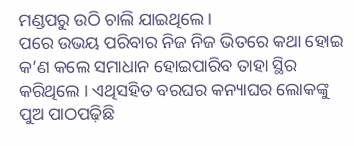ମଣ୍ଡପରୁ ଉଠି ଚାଲି ଯାଇଥିଲେ ।
ପରେ ଉଭୟ ପରିବାର ନିଜ ନିଜ ଭିତରେ କଥା ହୋଇ କ’ଣ କଲେ ସମାଧାନ ହୋଇପାରିବ ତାହା ସ୍ଥିର କରିଥିଲେ । ଏଥିସହିତ ବରଘର କନ୍ୟାଘର ଲୋକଙ୍କୁ ପୁଅ ପାଠପଢ଼ିଛି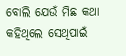ବୋଲି ଯେଉଁ ମିଛ କଥା କହିଥିଲେ ସେଥିପାଇଁ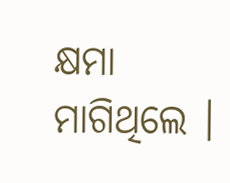କ୍ଷମା ମାଗିଥିଲେ ।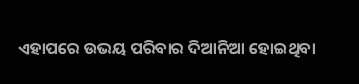ଏହାପରେ ଉଭୟ ପରିବାର ଦିଆନିଆ ହୋଇଥିବା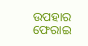ଉପହାର ଫେରାଇ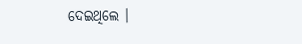ଦେଇଥିଲେ ।